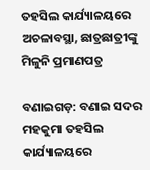ତହସିଲ କାର୍ଯ୍ୟାଳୟରେ ଅଚଳାବସ୍ଥା, ଛାତ୍ରଛାତ୍ରୀଙ୍କୁ ମିଳୁନି ପ୍ରମାଣପତ୍ର

ବଣାଇଗଡ଼: ବଣାଇ ସଦର ମହକୁମା ତହସିଲ କାର୍ଯ୍ୟାଳୟରେ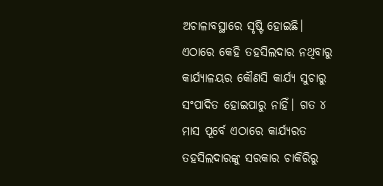ଅଚାଳାବସ୍ଥାରେ ସୃଷ୍ଟି ହୋଇଛି। ଏଠାରେ କେହି ତହସିଲଦାର ନଥିବାରୁ କାର୍ଯ୍ୟାଳୟର କୌଣସି କାର୍ଯ୍ୟ ସୁଚାରୁ ସଂପାଦିତ ହୋଇପାରୁ ନାହିଁ। ଗତ ୪ ମାସ ପୂର୍ବେ ଏଠାରେ କାର୍ଯ୍ୟରତ ତହସିଲଦାରଙ୍କୁ ସରକାର ଚାକିରିରୁ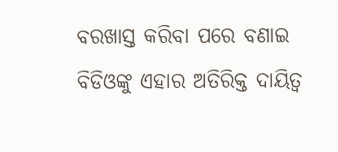ବରଖାସ୍ତ କରିବା ପରେ ବଣାଇ ବିଡିଓଙ୍କୁ ଏହାର ଅତିରିକ୍ତ ଦାୟିତ୍ବ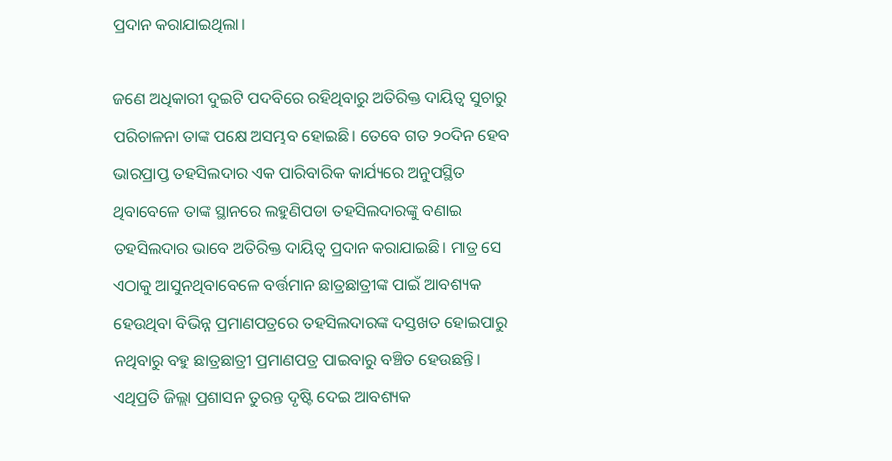ପ୍ରଦାନ କରାଯାଇଥିଲା।

ଜଣେ ଅଧିକାରୀ ଦୁଇଟି ପଦବିରେ ରହିଥିବାରୁ ଅତିରିକ୍ତ ଦାୟିତ୍ବ ସୁଚାରୁ ପରିଚାଳନା ତାଙ୍କ ପକ୍ଷେ ଅସମ୍ଭବ ହୋଇଛି। ତେବେ ଗତ ୨୦ଦିନ ହେବ ଭାରପ୍ରାପ୍ତ ତହସିଲଦାର ଏକ ପାରିବାରିକ କାର୍ଯ୍ୟରେ ଅନୁପସ୍ଥିତ ଥିବାବେଳେ ତାଙ୍କ ସ୍ଥାନରେ ଲହୁଣିପଡା ତହସିଲଦାରଙ୍କୁ ବଣାଇ ତହସିଲଦାର ଭାବେ ଅତିରିକ୍ତ ଦାୟିତ୍ବ ପ୍ରଦାନ କରାଯାଇଛି। ମାତ୍ର ସେ ଏଠାକୁ ଆସୁନଥିବାବେଳେ ବର୍ତ୍ତମାନ ଛାତ୍ରଛାତ୍ରୀଙ୍କ ପାଇଁ ଆବଶ୍ୟକ ହେଉଥିବା ବିଭିନ୍ନ ପ୍ରମାଣପତ୍ରରେ ତହସିଲଦାରଙ୍କ ଦସ୍ତଖତ ହୋଇପାରୁ ନଥିବାରୁ ବହୁ ଛାତ୍ରଛାତ୍ରୀ ପ୍ରମାଣପତ୍ର ପାଇବାରୁ ବଞ୍ଚିତ ହେଉଛନ୍ତି। ଏଥିପ୍ରତି ଜିଲ୍ଲା ପ୍ରଶାସନ ତୁରନ୍ତ ଦୃଷ୍ଟି ଦେଇ ଆବଶ୍ୟକ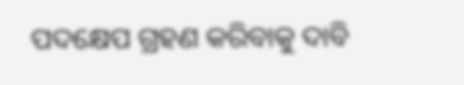ପଦକ୍ଷେପ ଗ୍ରହଣ କରିବାକୁ ଦାବି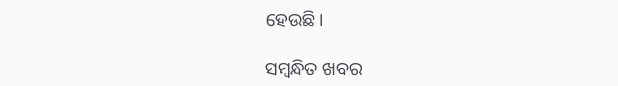ହେଉଛି।

ସମ୍ବନ୍ଧିତ ଖବର